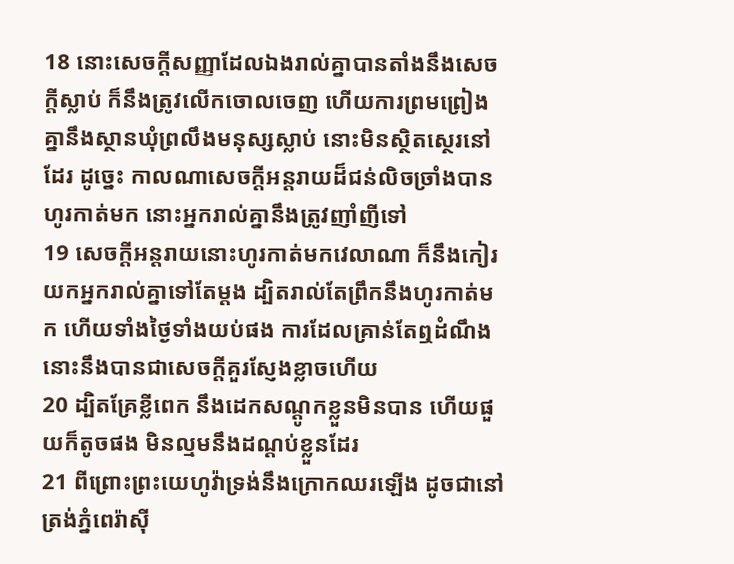18 នោះសេចក្ដីសញ្ញាដែលឯងរាល់គ្នាបានតាំងនឹងសេចក្ដីស្លាប់ ក៏នឹងត្រូវលើកចោលចេញ ហើយការព្រមព្រៀងគ្នានឹងស្ថានឃុំព្រលឹងមនុស្សស្លាប់ នោះមិនស្ថិតស្ថេរនៅដែរ ដូច្នេះ កាលណាសេចក្ដីអន្តរាយដ៏ជន់លិចច្រាំងបានហូរកាត់មក នោះអ្នករាល់គ្នានឹងត្រូវញាំញីទៅ
19 សេចក្ដីអន្តរាយនោះហូរកាត់មកវេលាណា ក៏នឹងកៀរយកអ្នករាល់គ្នាទៅតែម្តង ដ្បិតរាល់តែព្រឹកនឹងហូរកាត់មក ហើយទាំងថ្ងៃទាំងយប់ផង ការដែលគ្រាន់តែឮដំណឹង នោះនឹងបានជាសេចក្ដីគួរស្ញែងខ្លាចហើយ
20 ដ្បិតគ្រែខ្លីពេក នឹងដេកសណ្តូកខ្លួនមិនបាន ហើយផួយក៏តូចផង មិនល្មមនឹងដណ្តប់ខ្លួនដែរ
21 ពីព្រោះព្រះយេហូវ៉ាទ្រង់នឹងក្រោកឈរឡើង ដូចជានៅត្រង់ភ្នំពេរ៉ាស៊ី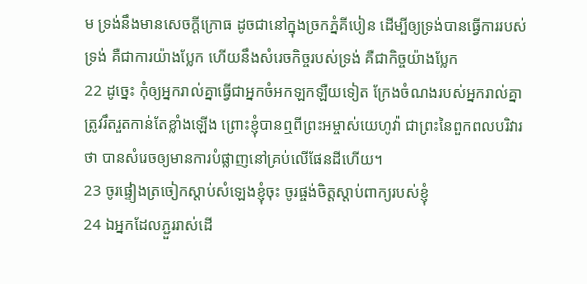ម ទ្រង់នឹងមានសេចក្ដីក្រោធ ដូចជានៅក្នុងច្រកភ្នំគីបៀន ដើម្បីឲ្យទ្រង់បានធ្វើការរបស់ទ្រង់ គឺជាការយ៉ាងប្លែក ហើយនឹងសំរេចកិច្ចរបស់ទ្រង់ គឺជាកិច្ចយ៉ាងប្លែក
22 ដូច្នេះ កុំឲ្យអ្នករាល់គ្នាធ្វើជាអ្នកចំអកឡកឡឺយទៀត ក្រែងចំណងរបស់អ្នករាល់គ្នាត្រូវរឹតរួតកាន់តែខ្លាំងឡើង ព្រោះខ្ញុំបានឮពីព្រះអម្ចាស់យេហូវ៉ា ជាព្រះនៃពួកពលបរិវារថា បានសំរេចឲ្យមានការបំផ្លាញនៅគ្រប់លើផែនដីហើយ។
23 ចូរផ្ទៀងត្រចៀកស្តាប់សំឡេងខ្ញុំចុះ ចូរផ្ចង់ចិត្តស្តាប់ពាក្យរបស់ខ្ញុំ
24 ឯអ្នកដែលភ្ជួររាស់ដើ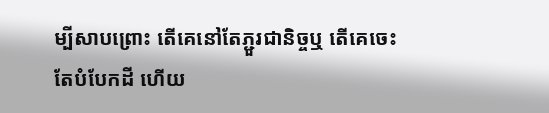ម្បីសាបព្រោះ តើគេនៅតែភ្ជួរជានិច្ចឬ តើគេចេះតែបំបែកដី ហើយ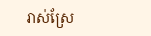រាស់ស្រែ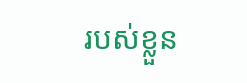របស់ខ្លួន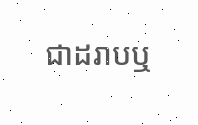ជាដរាបឬ